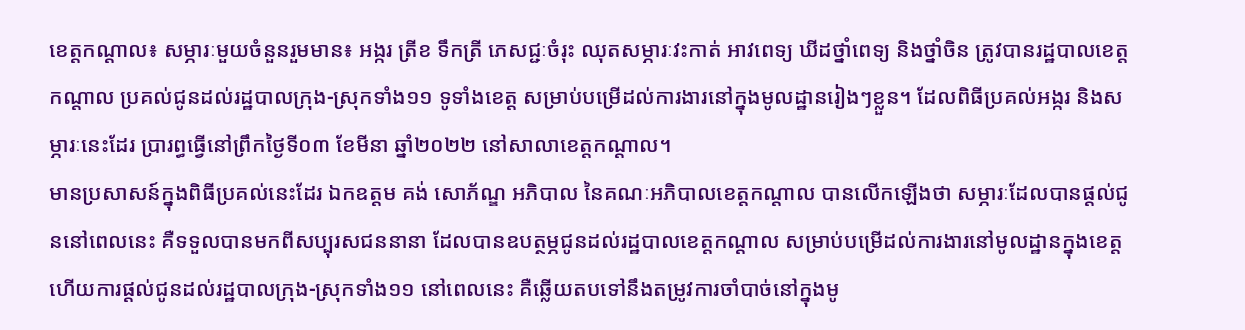ខេត្តកណ្ដាល៖ សម្ភារៈមួយចំនួនរួមមាន៖ អង្ករ ត្រីខ ទឹកត្រី ភេសជ្ជៈចំរុះ ឈុតសម្ភារៈវះកាត់ អាវពេទ្យ ឃីដថ្នាំពេទ្យ និងថ្នាំចិន ត្រូវបានរដ្ឋបាលខេត្តកណ្ដាល ប្រគល់ជូនដល់រដ្ឋបាលក្រុង-ស្រុកទាំង១១ ទូទាំងខេត្ត សម្រាប់បម្រើដល់ការងារនៅក្នុងមូលដ្ឋានរៀងៗខ្លួន។ ដែលពិធីប្រគល់អង្ករ និងសម្ភារៈនេះដែរ ប្រារព្ធធ្វើនៅព្រឹកថ្ងៃទី០៣ ខែមីនា ឆ្នាំ២០២២ នៅសាលាខេត្តកណ្ដាល។
មានប្រសាសន៍ក្នុងពិធីប្រគល់នេះដែរ ឯកឧត្តម គង់ សោភ័ណ្ឌ អភិបាល នៃគណៈអភិបាលខេត្តកណ្ដាល បានលើកឡើងថា សម្ភារៈដែលបានផ្ដល់ជូននៅពេលនេះ គឺទទួលបានមកពីសប្បុរសជននានា ដែលបានឧបត្ថម្ភជូនដល់រដ្ឋបាលខេត្តកណ្ដាល សម្រាប់បម្រើដល់ការងារនៅមូលដ្ឋានក្នុងខេត្ត ហើយការផ្ដល់ជូនដល់រដ្ឋបាលក្រុង-ស្រុកទាំង១១ នៅពេលនេះ គឺឆ្លើយតបទៅនឹងតម្រូវការចាំបាច់នៅក្នុងមូ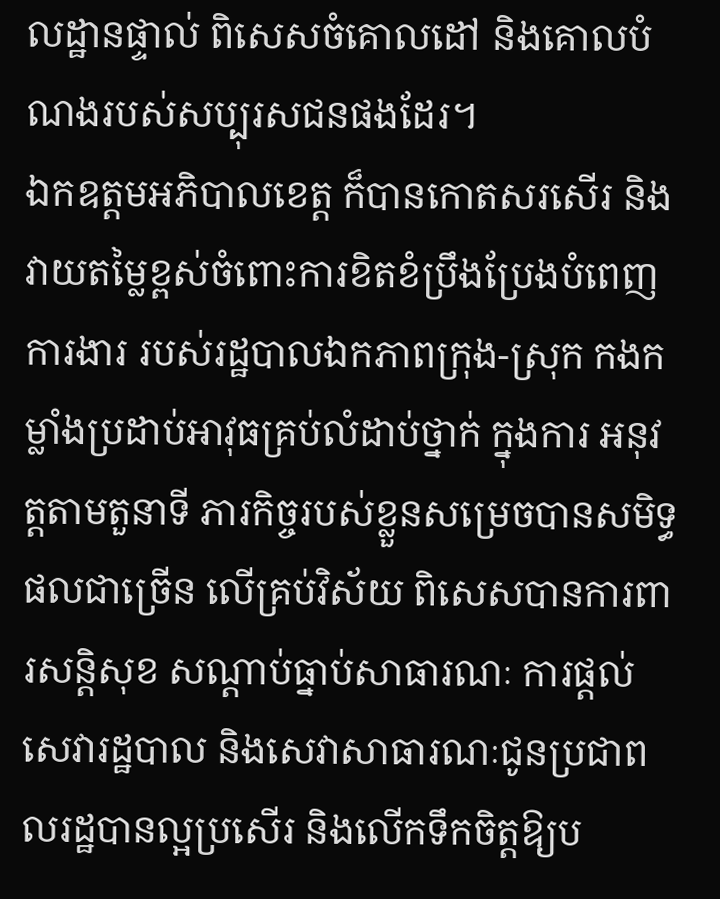លដ្ឋានផ្ទាល់ ពិសេសចំគោលដៅ និងគោលបំណងរបស់សប្បុរសជនផងដែរ។
ឯកឧត្តមអភិបាលខេត្ត ក៏បានកោតសរសើរ និងវាយតម្លៃខ្ពស់ចំពោះការខិតខំប្រឹងប្រែងបំពេញការងារ របស់រដ្ឋបាលឯកភាពក្រុង-ស្រុក កងកម្លាំងប្រដាប់អាវុធគ្រប់លំដាប់ថ្នាក់ ក្នុងការ អនុវត្តតាមតួនាទី ភារកិច្ចរបស់ខ្លួនសម្រេចបានសមិទ្ធផលជាច្រើន លើគ្រប់វិស័យ ពិសេសបានការពារសន្តិសុខ សណ្តាប់ធ្នាប់សាធារណៈ ការផ្តល់សេវារដ្ឋបាល និងសេវាសាធារណៈជូនប្រជាពលរដ្ឋបានល្អប្រសើរ និងលើកទឹកចិត្តឱ្យប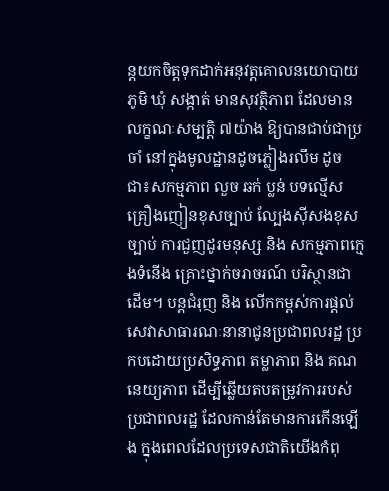ន្តយកចិត្តទុកដាក់អនុវត្តគោលនយោបាយ ភូមិ ឃុំ សង្កាត់ មានសុវត្ថិភាព ដែលមានលក្ខណៈសម្បត្តិ ៧យ៉ាង ឱ្យបានជាប់ជាប្រចាំ នៅក្នុងមូលដ្ឋានដូចភ្លៀងរលឹម ដូចជា៖សកម្មភាព លួច ឆក់ ប្លន់ បទល្មើសគ្រឿងញៀនខុសច្បាប់ ល្បែងស៊ីសងខុសច្បាប់ ការជួញដូរមនុស្ស និង សកម្មភាពក្មេងទំនើង គ្រោះថ្នាក់ចរាចរណ៍ បរិស្ថានជាដើម។ បន្តជំរុញ និង លើកកម្ពស់ការផ្តល់សេវាសាធារណៈនានាជូនប្រជាពលរដ្ឋ ប្រកបដោយប្រសិទ្ធភាព តម្លាភាព និង គណនេយ្យភាព ដើម្បីឆ្លើយតបតម្រូវការរបស់ប្រជាពលរដ្ឋ ដែលកាន់តែមានការកើនឡើង ក្នុងពេលដែលប្រទេសជាតិយើងកំពុ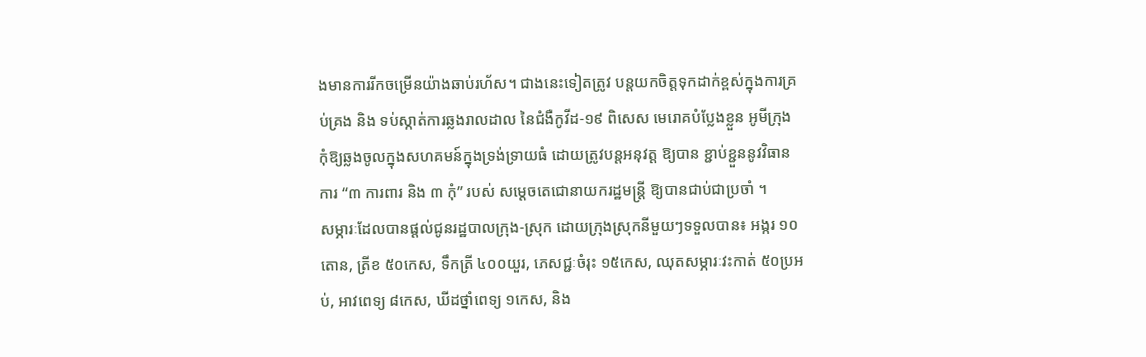ងមានការរីកចម្រើនយ៉ាងឆាប់រហ័ស។ ជាងនេះទៀតត្រូវ បន្តយកចិត្តទុកដាក់ខ្ពស់ក្នុងការគ្រប់គ្រង និង ទប់ស្កាត់ការឆ្លងរាលដាល នៃជំងឺកូវីដ-១៩ ពិសេស មេរោគបំប្លែងខ្លួន អូមីក្រុង កុំឱ្យឆ្លងចូលក្នុងសហគមន៍ក្នុងទ្រង់ទ្រាយធំ ដោយត្រូវបន្តអនុវត្ត ឱ្យបាន ខ្ជាប់ខ្ជួននូវវិធានការ “៣ ការពារ និង ៣ កុំ” របស់ សម្តេចតេជោនាយករដ្ឋមន្ដ្រី ឱ្យបានជាប់ជាប្រចាំ ។
សម្ភារៈដែលបានផ្ដល់ជូនរដ្ឋបាលក្រុង-ស្រុក ដោយក្រុងស្រុកនីមួយៗទទួលបាន៖ អង្ករ ១០តោន, ត្រីខ ៥០កេស, ទឹកត្រី ៤០០យួរ, ភេសជ្ជៈចំរុះ ១៥កេស, ឈុតសម្ភារៈវះកាត់ ៥០ប្រអប់, អាវពេទ្យ ៨កេស, ឃីដថ្នាំពេទ្យ ១កេស, និង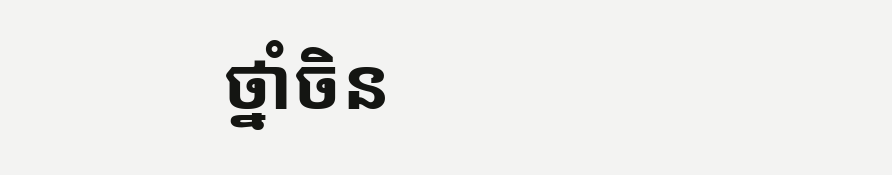ថ្នាំចិន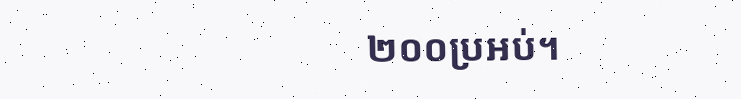២០០ប្រអប់។